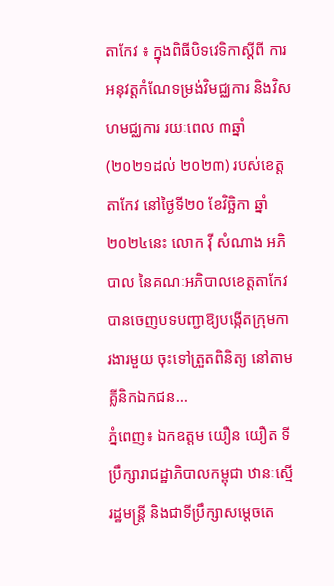តាកែវ ៖ ក្នុងពិធីបិទវេទិកាស្តីពី ការអនុវត្តកំណែទម្រង់វិមជ្ឈការ និងវិសហមជ្ឈការ រយៈពេល ៣ឆ្នាំ (២០២១ដល់ ២០២៣) របស់ខេត្តតាកែវ នៅថ្ងៃទី២០ ខែវិច្ឆិកា ឆ្នាំ ២០២៤នេះ លោក វ៉ី សំណាង អភិបាល នៃគណៈអភិបាលខេត្តតាកែវ បានចេញបទបញ្ជាឱ្យបង្កើតក្រុមការងារមួយ ចុះទៅត្រួតពិនិត្យ នៅតាមគ្លីនិកឯកជន...
ភ្នំពេញ៖ ឯកឧត្តម យឿន យឿត ទីប្រឹក្សារាជដ្ឋាភិបាលកម្ពុជា ឋានៈស្មើរដ្ឋមន្ត្រី និងជាទីប្រឹក្សាសម្តេចតេ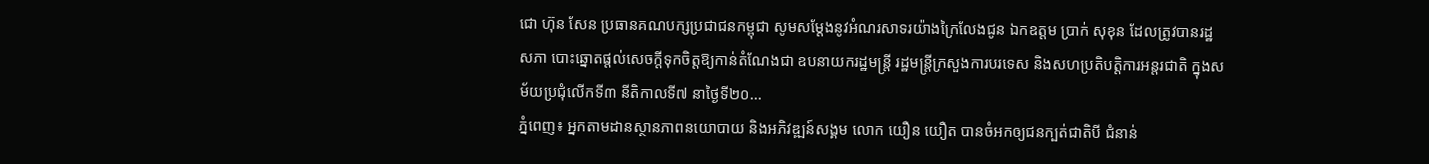ជោ ហ៊ុន សែន ប្រធានគណបក្សប្រជាជនកម្ពុជា សូមសម្តែងនូវអំណរសាទរយ៉ាងក្រៃលែងជូន ឯកឧត្តម ប្រាក់ សុខុន ដែលត្រូវបានរដ្ឋសភា បោះឆ្នោតផ្តល់សេចក្តីទុកចិត្តឱ្យកាន់តំណែងជា ឧបនាយករដ្ឋមន្រ្តី រដ្ឋមន្រ្តីក្រសួងការបរទេស និងសហប្រតិបត្តិការអន្តរជាតិ ក្នុងសម័យប្រជុំលើកទី៣ នីតិកាលទី៧ នាថ្ងៃទី២០...
ភ្នំពេញ៖ អ្នកតាមដានស្ថានភាពនយោបាយ និងអភិវឌ្ឍន៍សង្គម លោក យឿន យឿត បានចំអកឲ្យជនក្បត់ជាតិបី ជំនាន់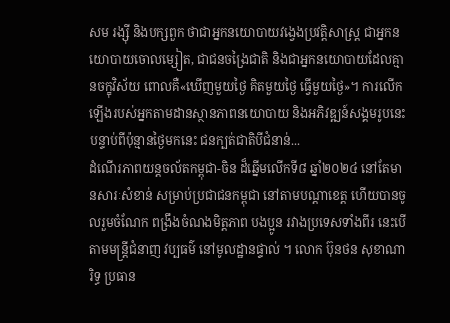សម រង្ស៊ី និងបក្សពួក ថាជាអ្នកនយោបាយវង្វេងប្រវត្តិសាស្រ្ត ជាអ្នកនយោបាយចោលម្សៀត, ជាជនចង្រៃជាតិ និងជាអ្នកនយោបាយដែលគ្មានចក្ខុវិស័យ ពោលគឺ«ឃើញមួយថ្ងៃ គិតមួយថ្ងៃ ធ្វើមួយថ្ងៃ»។ ការលើកឡើងរបស់អ្នកតាមដានស្ថានភាពនយោបាយ និងអភិវឌ្ឍន៍សង្គមរូបនេះ បន្ទាប់ពីប៉ុន្មានថ្ងៃមកនេះ ជនក្បត់ជាតិបីជំនាន់...
ដំណើរភាពយន្តចល័តកម្ពុជា-ចិន ដ៏ឆ្នើមលើកទី៨ ឆ្នាំ២០២៤ នៅតែមានសារៈសំខាន់ សម្រាប់ប្រជាជនកម្ពុជា នៅតាមបណ្តាខេត្ត ហើយបានចូលរួមចំណែក ពង្រឹងចំណងមិត្តភាព បងប្អូន រវាងប្រទេសទាំងពីរ នេះបើតាមមន្ត្រីជំនាញ វប្បធម៌ នៅមូលដ្ឋានផ្ទាល់ ។ លោក ប៊ុនថន សុខាណារិទ្ធ ប្រធាន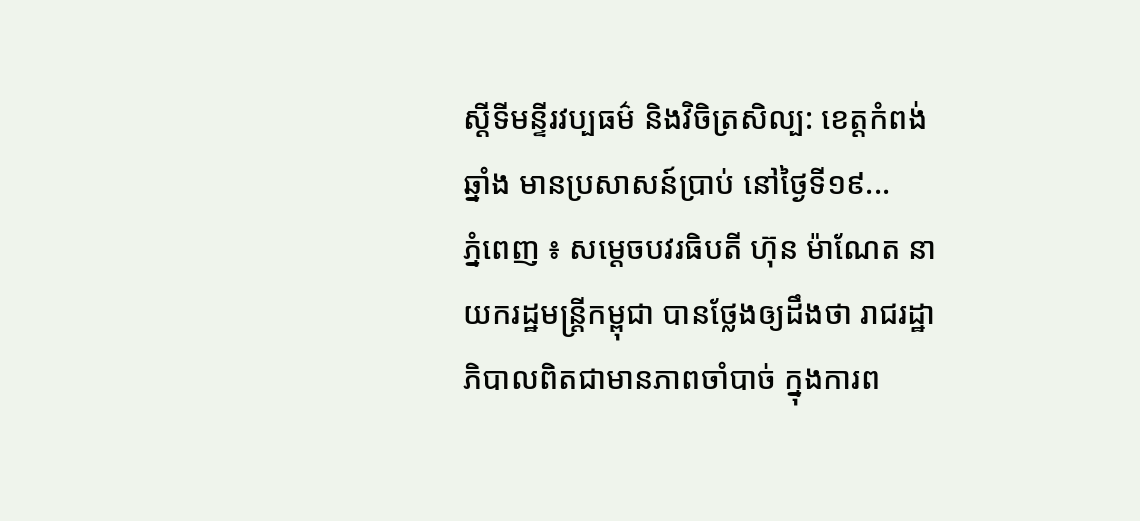ស្តីទីមន្ទីរវប្បធម៌ និងវិចិត្រសិល្ប: ខេត្តកំពង់ឆ្នាំង មានប្រសាសន៍ប្រាប់ នៅថ្ងៃទី១៩...
ភ្នំពេញ ៖ សម្ដេចបវរធិបតី ហ៊ុន ម៉ាណែត នាយករដ្ឋមន្ត្រីកម្ពុជា បានថ្លែងឲ្យដឹងថា រាជរដ្ឋាភិបាលពិតជាមានភាពចាំបាច់ ក្នុងការព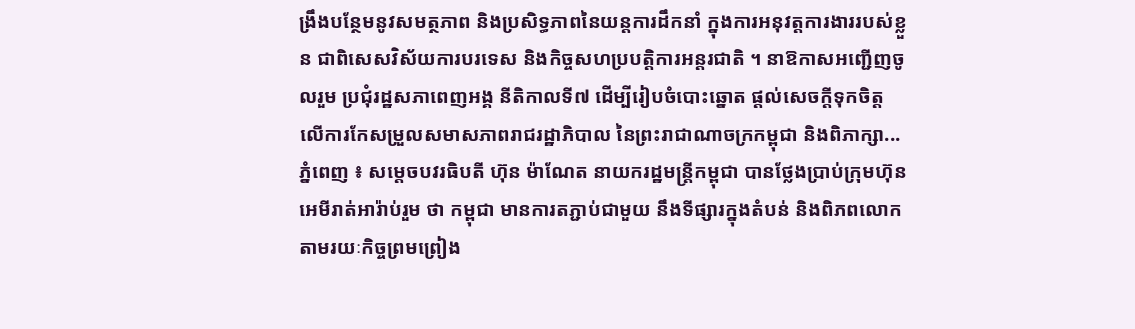ង្រឹងបន្ថែមនូវសមត្ថភាព និងប្រសិទ្ធភាពនៃយន្តការដឹកនាំ ក្នុងការអនុវត្តការងាររបស់ខ្លួន ជាពិសេសវិស័យការបរទេស និងកិច្ចសហប្របត្តិការអន្តរជាតិ ។ នាឱកាសអញ្ជើញចូលរួម ប្រជុំរដ្ឋសភាពេញអង្គ នីតិកាលទី៧ ដើម្បីរៀបចំបោះឆ្នោត ផ្តល់សេចក្តីទុកចិត្ត លើការកែសម្រួលសមាសភាពរាជរដ្ឋាភិបាល នៃព្រះរាជាណាចក្រកម្ពុជា និងពិភាក្សា...
ភ្នំពេញ ៖ សម្តេចបវរធិបតី ហ៊ុន ម៉ាណែត នាយករដ្ឋមន្ត្រីកម្ពុជា បានថ្លែងប្រាប់ក្រុមហ៊ុនអេមីរាត់អារ៉ាប់រួម ថា កម្ពុជា មានការតភ្ជាប់ជាមួយ នឹងទីផ្សារក្នុងតំបន់ និងពិភពលោក តាមរយៈកិច្ចព្រមព្រៀង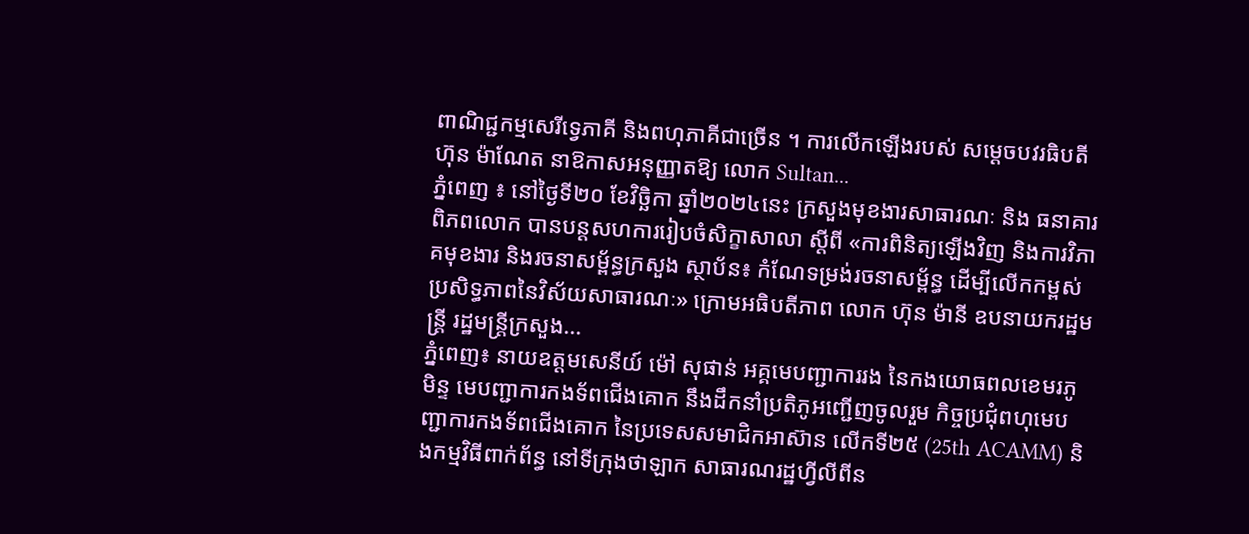ពាណិជ្ជកម្មសេរីទ្វេភាគី និងពហុភាគីជាច្រើន ។ ការលើកឡើងរបស់ សម្តេចបវរធិបតី ហ៊ុន ម៉ាណែត នាឱកាសអនុញ្ញាតឱ្យ លោក Sultan...
ភ្នំពេញ ៖ នៅថ្ងៃទី២០ ខែវិច្ឆិកា ឆ្នាំ២០២៤នេះ ក្រសួងមុខងារសាធារណៈ និង ធនាគារពិភពលោក បានបន្តសហការរៀបចំសិក្ខាសាលា ស្តីពី «ការពិនិត្យឡើងវិញ និងការវិភាគមុខងារ និងរចនាសម្ព័ន្ធក្រសួង ស្ថាប័ន៖ កំណែទម្រង់រចនាសម្ព័ន្ធ ដើម្បីលើកកម្ពស់ប្រសិទ្ធភាពនៃវិស័យសាធារណៈ» ក្រោមអធិបតីភាព លោក ហ៊ុន ម៉ានី ឧបនាយករដ្ឋមន្ត្រី រដ្ឋមន្ត្រីក្រសួង...
ភ្នំពេញ៖ នាយឧត្តមសេនីយ៍ ម៉ៅ សុផាន់ អគ្គមេបញ្ជាការរង នៃកងយោធពលខេមរភូមិន្ទ មេបញ្ជាការកងទ័ពជើងគោក នឹងដឹកនាំប្រតិភូអញ្ជើញចូលរួម កិច្ចប្រជុំពហុមេបញ្ជាការកងទ័ពជើងគោក នៃប្រទេសសមាជិកអាស៊ាន លើកទី២៥ (25th ACAMM) និងកម្មវិធីពាក់ព័ន្ធ នៅទីក្រុងថាឡាក សាធារណរដ្ឋហ្វីលីពីន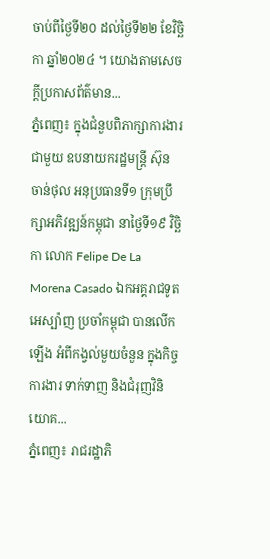ចាប់ពីថ្ងៃទី២០ ដល់ថ្ងៃទី២២ ខែវិច្ឆិកា ឆ្នាំ២០២៤ ។ យោងតាមសេចក្ដីប្រកាសព័ត៌មាន...
ភ្នំពេញ៖ ក្នុងជំនួបពិភាក្សាការងារជាមួយ ឧបនាយករដ្ឋមន្ត្រី ស៊ុន ចាន់ថុល អនុប្រធានទី១ ក្រុមប្រឹក្សាអភិវឌ្ឍន៍កម្ពុជា នាថ្ងៃទី១៩ វិច្ឆិកា លោក Felipe De La Morena Casado ឯកអគ្គរាជទូតអេស្ប៉ាញ ប្រចាំកម្ពុជា បានលើកឡើង អំពីកង្វល់មួយចំនួន ក្នុងកិច្ចការងារ ទាក់ទាញ និងជំរុញវិនិយោគ...
ភ្នំពេញ៖ រាជរដ្ឋាភិ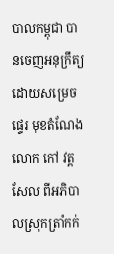បាលកម្ពុជា បានចេញអនុក្រឹត្យ ដោយសម្រេចផ្ទេរ មុខតំណែងលោក កៅ វត្តសែល ពីអភិបាលស្រុកត្រាំកក់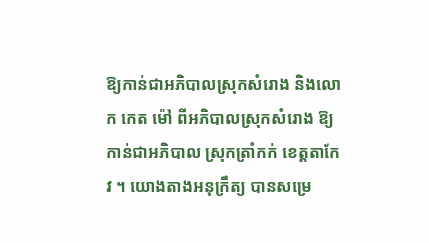ឱ្យកាន់ជាអភិបាលស្រុកសំរោង និងលោក កេត ម៉ៅ ពីអភិបាលស្រុកសំរោង ឱ្យកាន់ជាអភិបាល ស្រុកត្រាំកក់ ខេត្តតាកែវ ។ យោងតាងអនុក្រឹត្យ បានសម្រេ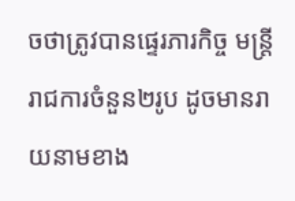ចថាត្រូវបានផ្ទេរភារកិច្ច មន្ត្រីរាជការចំនួន២រូប ដូចមានរាយនាមខាង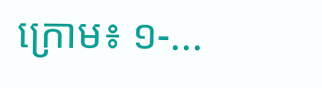ក្រោម៖ ១-...